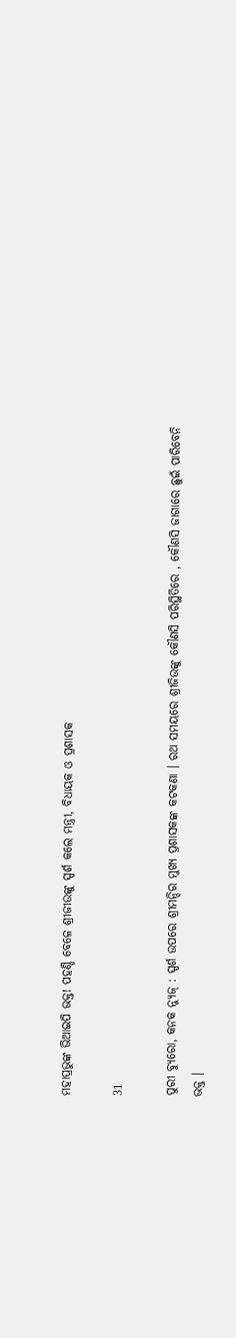ମହାପ୍ରଭୁଙ୍କ ଭିଆଇପି ଭକ୍ତ! ପହଣ୍ଡି ବେଳେ ଶ୍ରୀଜୀଉଙ୍କୁ ସ୍ପର୍ଶ କଲେ ମନ୍ତ୍ରୀ, ବିଧାୟକ ଓ ପ୍ରଶାସକ

31

ପୁରୀ ବ୍ୟୁରୋ, କନକ ନ୍ୟୁଜ୍ : ସ୍ପର୍ଶ ଉପରେ ଶ୍ରୀମନ୍ଦିର ମୁଖ୍ୟ ପ୍ରଶାସକଙ୍କ କଟକଣା । ରଥ ସମୟରେ ଶ୍ରୀଜିଉଙ୍କୁ କୌଣସି ପରିସ୍ଥିତିରେ , କୌଣସି ଜାଗାରେ ଛୁଇଁ ପାରିବେନି ଭକ୍ତ ।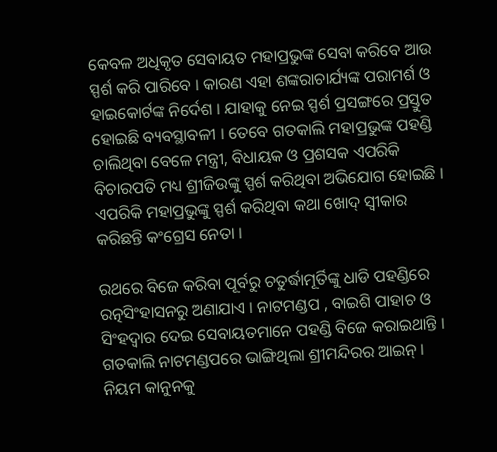କେବଳ ଅଧିକୃତ ସେବାୟତ ମହାପ୍ରଭୁଙ୍କ ସେବା କରିବେ ଆଉ ସ୍ପର୍ଶ କରି ପାରିବେ । କାରଣ ଏହା ଶଙ୍କରାଚାର୍ଯ୍ୟଙ୍କ ପରାମର୍ଶ ଓ ହାଇକୋର୍ଟଙ୍କ ନିର୍ଦେଶ । ଯାହାକୁ ନେଇ ସ୍ପର୍ଶ ପ୍ରସଙ୍ଗରେ ପ୍ରସ୍ତୁତ ହୋଇଛି ବ୍ୟବସ୍ଥାବଳୀ । ତେବେ ଗତକାଲି ମହାପ୍ରଭୁଙ୍କ ପହଣ୍ଡି ଚାଲିଥିବା ବେଳେ ମନ୍ତ୍ରୀ, ବିଧାୟକ ଓ ପ୍ରଶସକ ଏପରିକି ବିଚାରପତି ମଧ୍ୟ ଶ୍ରୀଜିଉଙ୍କୁ ସ୍ପର୍ଶ କରିଥିବା ଅଭିଯୋଗ ହୋଇଛି । ଏପରିକି ମହାପ୍ରଭୁଙ୍କୁ ସ୍ପର୍ଶ କରିଥିବା କଥା ଖୋଦ୍ ସ୍ୱୀକାର କରିଛନ୍ତି କଂଗ୍ରେସ ନେତା ।

ରଥରେ ବିଜେ କରିବା ପୂର୍ବରୁ ଚତୁର୍ଦ୍ଧାମୂର୍ତିଙ୍କୁ ଧାଡି ପହଣ୍ଡିରେ ରତ୍ନସିଂହାସନରୁ ଅଣାଯାଏ । ନାଟମଣ୍ଡପ , ବାଇଶି ପାହାଚ ଓ ସିଂହଦ୍ୱାର ଦେଇ ସେବାୟତମାନେ ପହଣ୍ଡି ବିଜେ କରାଇଥାନ୍ତି । ଗତକାଲି ନାଟମଣ୍ଡପରେ ଭାଙ୍ଗିଥିଲା ଶ୍ରୀମନ୍ଦିରର ଆଇନ୍ । ନିୟମ କାନୁନକୁ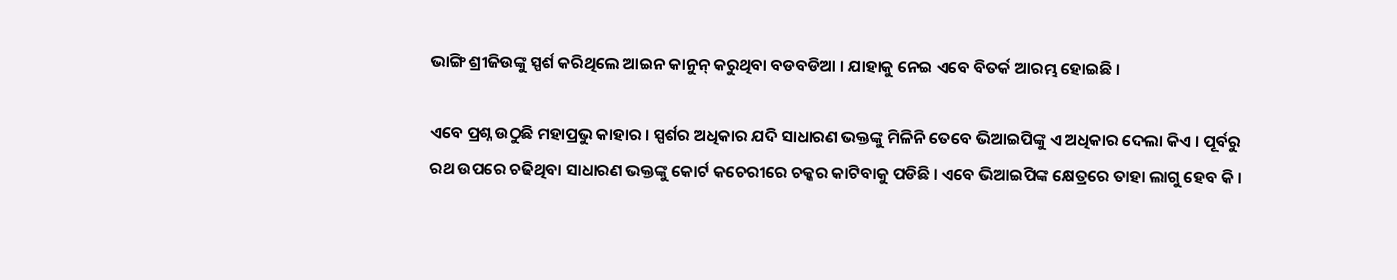ଭାଙ୍ଗି ଶ୍ରୀଜିଉଙ୍କୁ ସ୍ପର୍ଶ କରିଥିଲେ ଆଇନ କାନୁନ୍ କରୁଥିବା ବଡବଡିଆ । ଯାହାକୁ ନେଇ ଏବେ ବିତର୍କ ଆରମ୍ଭ ହୋଇଛି ।

ଏବେ ପ୍ରଶ୍ନ ଉଠୁଛି ମହାପ୍ରଭୁ କାହାର । ସ୍ପର୍ଶର ଅଧିକାର ଯଦି ସାଧାରଣ ଭକ୍ତଙ୍କୁ ମିଳିନି ତେବେ ଭିଆଇପିଙ୍କୁ ଏ ଅଧିକାର ଦେଲା କିଏ । ପୂର୍ବରୁ ରଥ ଉପରେ ଚଢିଥିବା ସାଧାରଣ ଭକ୍ତଙ୍କୁ କୋର୍ଟ କଚେରୀରେ ଚକ୍କର କାଟିବାକୁ ପଡିଛି । ଏବେ ଭିଆଇପିଙ୍କ କ୍ଷେତ୍ରରେ ତାହା ଲାଗୁ ହେବ କି ।